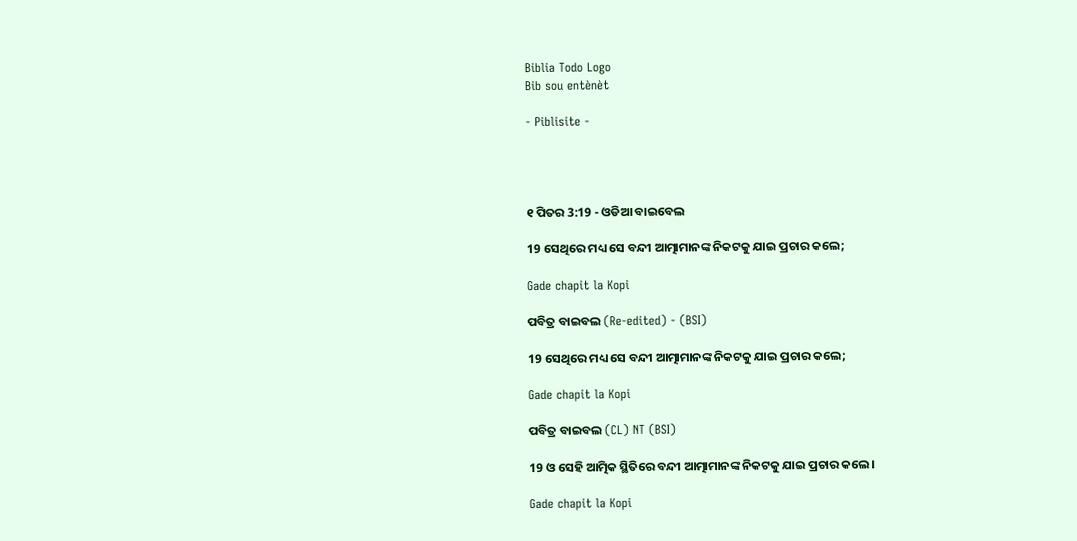Biblia Todo Logo
Bib sou entènèt

- Piblisite -




୧ ପିତର 3:19 - ଓଡିଆ ବାଇବେଲ

19 ସେଥିରେ ମଧ୍ୟ ସେ ବନ୍ଦୀ ଆତ୍ମାମାନଙ୍କ ନିକଟକୁ ଯାଇ ପ୍ରଚାର କଲେ;

Gade chapit la Kopi

ପବିତ୍ର ବାଇବଲ (Re-edited) - (BSI)

19 ସେଥିରେ ମଧ୍ୟ ସେ ବନ୍ଦୀ ଆତ୍ମାମାନଙ୍କ ନିକଟକୁ ଯାଇ ପ୍ରଚାର କଲେ;

Gade chapit la Kopi

ପବିତ୍ର ବାଇବଲ (CL) NT (BSI)

19 ଓ ସେହି ଆତ୍ମିକ ସ୍ଥିତିରେ ବନ୍ଦୀ ଆତ୍ମାମାନଙ୍କ ନିକଟକୁ ଯାଇ ପ୍ରଚାର କଲେ।

Gade chapit la Kopi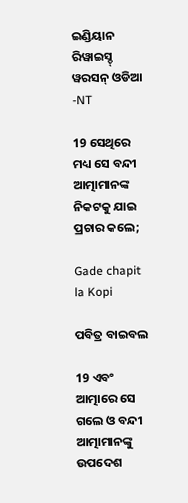ଇଣ୍ଡିୟାନ ରିୱାଇସ୍ଡ୍ ୱରସନ୍ ଓଡିଆ -NT

19 ସେଥିରେ ମଧ୍ୟ ସେ ବନ୍ଦୀ ଆତ୍ମାମାନଙ୍କ ନିକଟକୁ ଯାଇ ପ୍ରଚାର କଲେ;

Gade chapit la Kopi

ପବିତ୍ର ବାଇବଲ

19 ଏବଂ ଆତ୍ମାରେ ସେ ଗଲେ ଓ ବନ୍ଦୀ ଆତ୍ମାମାନଙ୍କୁ ଉପଦେଶ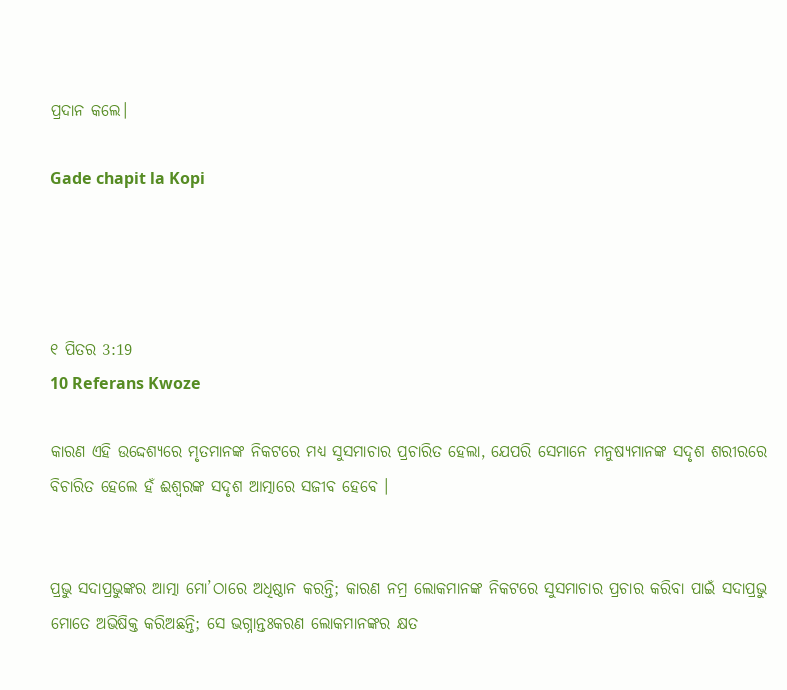ପ୍ରଦାନ କଲେ।

Gade chapit la Kopi




୧ ପିତର 3:19
10 Referans Kwoze

କାରଣ ଏହି ଉଦ୍ଦେଶ୍ୟରେ ମୃତମାନଙ୍କ ନିକଟରେ ମଧ୍ୟ ସୁସମାଚାର ପ୍ରଚାରିତ ହେଲା, ଯେପରି ସେମାନେ ମନୁଷ୍ୟମାନଙ୍କ ସଦୃଶ ଶରୀରରେ ବିଚାରିତ ହେଲେ ହଁ ଈଶ୍ୱରଙ୍କ ସଦୃଶ ଆତ୍ମାରେ ସଜୀବ ହେବେ ।


ପ୍ରଭୁ ସଦାପ୍ରଭୁଙ୍କର ଆତ୍ମା ମୋ’ଠାରେ ଅଧିଷ୍ଠାନ କରନ୍ତି; କାରଣ ନମ୍ର ଲୋକମାନଙ୍କ ନିକଟରେ ସୁସମାଚାର ପ୍ରଚାର କରିବା ପାଇଁ ସଦାପ୍ରଭୁ ମୋତେ ଅଭିଷିକ୍ତ କରିଅଛନ୍ତି; ସେ ଭଗ୍ନାନ୍ତଃକରଣ ଲୋକମାନଙ୍କର କ୍ଷତ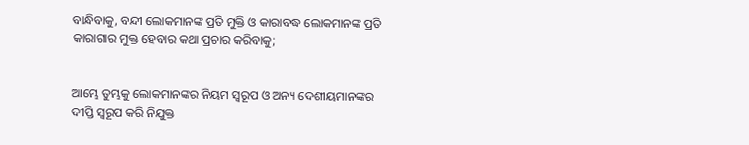ବାନ୍ଧିବାକୁ, ବନ୍ଦୀ ଲୋକମାନଙ୍କ ପ୍ରତି ମୁକ୍ତି ଓ କାରାବଦ୍ଧ ଲୋକମାନଙ୍କ ପ୍ରତି କାରାଗାର ମୁକ୍ତ ହେବାର କଥା ପ୍ରଚାର କରିବାକୁ;


ଆମ୍ଭେ ତୁମ୍ଭକୁ ଲୋକମାନଙ୍କର ନିୟମ ସ୍ୱରୂପ ଓ ଅନ୍ୟ ଦେଶୀୟମାନଙ୍କର ଦୀପ୍ତି ସ୍ୱରୂପ କରି ନିଯୁକ୍ତ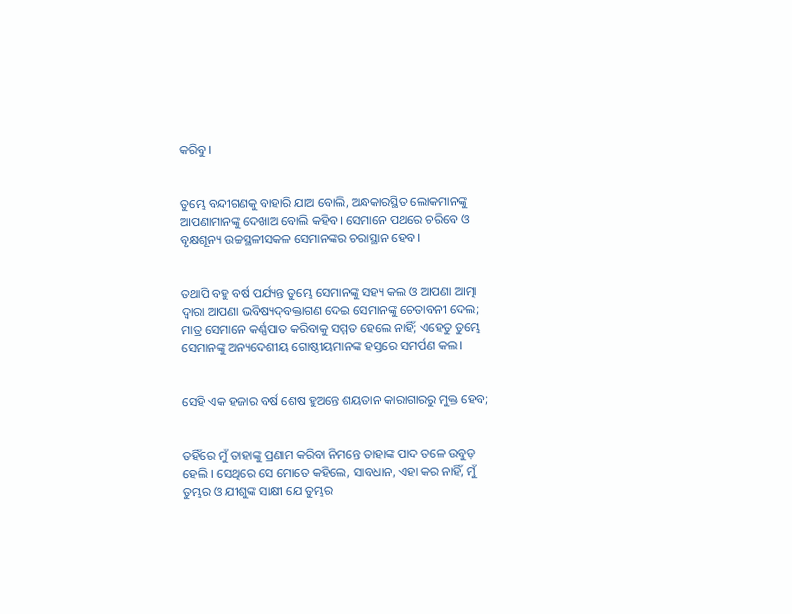କରିବୁ।


ତୁମ୍ଭେ ବନ୍ଦୀଗଣକୁ ବାହାରି ଯାଅ ବୋଲି, ଅନ୍ଧକାରସ୍ଥିତ ଲୋକମାନଙ୍କୁ ଆପଣାମାନଙ୍କୁ ଦେଖାଅ ବୋଲି କହିବ। ସେମାନେ ପଥରେ ଚରିବେ ଓ ବୃକ୍ଷଶୂନ୍ୟ ଉଚ୍ଚସ୍ଥଳୀସକଳ ସେମାନଙ୍କର ଚରାସ୍ଥାନ ହେବ।


ତଥାପି ବହୁ ବର୍ଷ ପର୍ଯ୍ୟନ୍ତ ତୁମ୍ଭେ ସେମାନଙ୍କୁ ସହ୍ୟ କଲ ଓ ଆପଣା ଆତ୍ମା ଦ୍ୱାରା ଆପଣା ଭବିଷ୍ୟଦ୍‍ବକ୍ତାଗଣ ଦେଇ ସେମାନଙ୍କୁ ଚେତାବନୀ ଦେଲ; ମାତ୍ର ସେମାନେ କର୍ଣ୍ଣପାତ କରିବାକୁ ସମ୍ମତ ହେଲେ ନାହିଁ; ଏହେତୁ ତୁମ୍ଭେ ସେମାନଙ୍କୁ ଅନ୍ୟଦେଶୀୟ ଗୋଷ୍ଠୀୟମାନଙ୍କ ହସ୍ତରେ ସମର୍ପଣ କଲ।


ସେହି ଏକ ହଜାର ବର୍ଷ ଶେଷ ହୁଅନ୍ତେ ଶୟତାନ କାରାଗାରରୁ ମୁକ୍ତ ହେବ;


ତହିଁରେ ମୁଁ ତାହାଙ୍କୁ ପ୍ରଣାମ କରିବା ନିମନ୍ତେ ତାହାଙ୍କ ପାଦ ତଳେ ଉବୁଡ଼ ହେଲି । ସେଥିରେ ସେ ମୋତେ କହିଲେ, ସାବଧାନ, ଏହା କର ନାହିଁ, ମୁଁ ତୁମ୍ଭର ଓ ଯୀଶୁଙ୍କ ସାକ୍ଷୀ ଯେ ତୁମ୍ଭର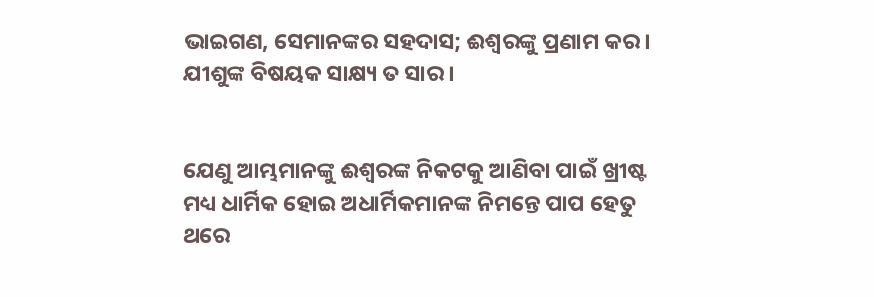ଭାଇଗଣ, ସେମାନଙ୍କର ସହଦାସ; ଈଶ୍ୱରଙ୍କୁ ପ୍ରଣାମ କର । ଯୀଶୁଙ୍କ ବିଷୟକ ସାକ୍ଷ୍ୟ ତ ସାର ।


ଯେଣୁ ଆମ୍ଭମାନଙ୍କୁ ଈଶ୍ୱରଙ୍କ ନିକଟକୁ ଆଣିବା ପାଇଁ ଖ୍ରୀଷ୍ଟ ମଧ୍ୟ ଧାର୍ମିକ ହୋଇ ଅଧାର୍ମିକମାନଙ୍କ ନିମନ୍ତେ ପାପ ହେତୁ ଥରେ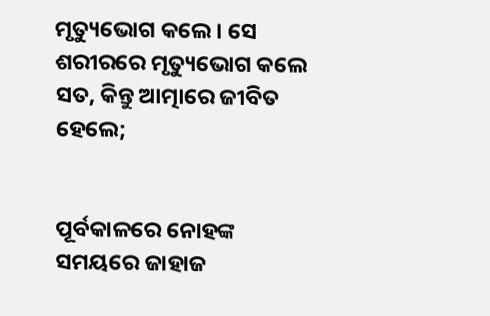ମୃତ୍ୟୁଭୋଗ କଲେ। ସେ ଶରୀରରେ ମୃତ୍ୟୁଭୋଗ କଲେ ସତ, କିନ୍ତୁ ଆତ୍ମାରେ ଜୀବିତ ହେଲେ;


ପୂର୍ବକାଳରେ ନୋହଙ୍କ ସମୟରେ ଜାହାଜ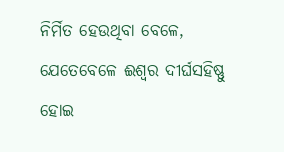ନିର୍ମିତ ହେଉଥିବା ବେଳେ, ଯେତେବେଳେ ଈଶ୍ୱର ଦୀର୍ଘସହିଷ୍ଣୁ ହୋଇ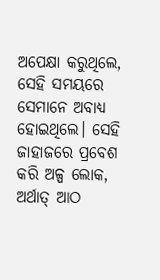ଅପେକ୍ଷା କରୁଥିଲେ, ସେହି ସମୟରେ ସେମାନେ ଅବାଧ୍ୟ ହୋଇଥିଲେ। ସେହି ଜାହାଜରେ ପ୍ରବେଶ କରି ଅଳ୍ପ ଲୋକ, ଅର୍ଥାତ୍‍ ଆଠ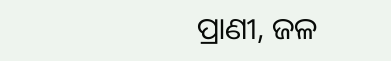ପ୍ରାଣୀ, ଜଳ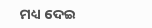ମଧ୍ୟ ଦେଇ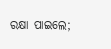ରକ୍ଷା ପାଇଲେ;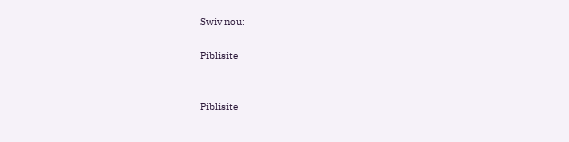Swiv nou:

Piblisite


Piblisite